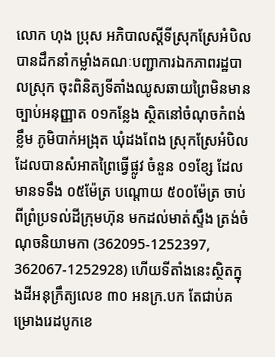លោក ហុង ប្រុស អភិបាលស្ដីទីស្រុកស្រែអំបិល បានដឹកនាំកម្លាំងគណៈបញ្ជាការឯកភាពរដ្ឋបាលស្រុក ចុះពិនិត្យទីតាំងឈូសឆាយព្រៃមិនមានច្បាប់អនុញ្ញាត ០១កន្លែង ស្ថិតនៅចំណុចកំពង់ខ្លឹម ភូមិបាក់អង្រុត ឃុំដងពែង ស្រុកស្រែអំបិល ដែលបានសំអាតព្រៃធ្វើផ្លូវ ចំនួន ០១ខ្សែ ដែលមានទទឹង ០៥ម៉ែត្រ បណ្តោយ ៥០០ម៉ែត្រ ចាប់ពីព្រំប្រទល់ដីក្រុមហ៊ុន មកដល់មាត់ស្ទឹង ត្រង់ចំណុចនិយាមកា (362095-1252397, 362067-1252928) ហើយទីតាំងនេះស្ថិតក្នុងដីអនុក្រឹត្យលេខ ៣០ អនក្រ.បក តែជាប់គម្រោងរេដបូកខេ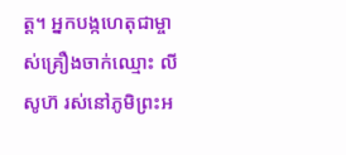ត្ត។ អ្នកបង្កហេតុជាម្ចាស់គ្រឿងចាក់ឈ្មោះ លី សូហ៊ រស់នៅភូមិព្រះអ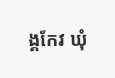ង្គកែវ ឃុំ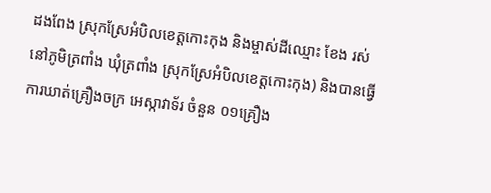ដងពែង ស្រុកស្រែអំបិលខេត្តកោះកុង និងម្ចាស់ដីឈ្មោះ ខែង រស់ នៅភូមិត្រពាំង ឃុំត្រពាំង ស្រុកស្រែអំបិលខេត្តកោះកុង) និងបានធ្វើការឃាត់គ្រឿងចក្រ អេស្កាវាទ័រ ចំនួន ០១គ្រឿង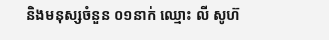និងមនុស្សចំនួន ០១នាក់ ឈ្មោះ លី សូហ៊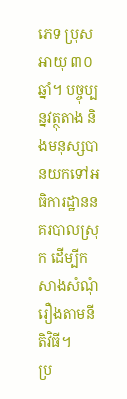ភេទ ប្រុស អាយុ ៣០ឆ្នាំ។ បច្ចុប្បន្នវត្ថុតាង និងមនុស្សបានយកទៅអធិការដ្ឋាននគរបាលស្រុក ដើម្បីកសាងសំណុំរឿងតាមនីតិវិធី។
ប្រ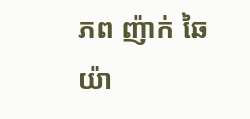ភព ញ៉ាក់ ឆៃយ៉ា